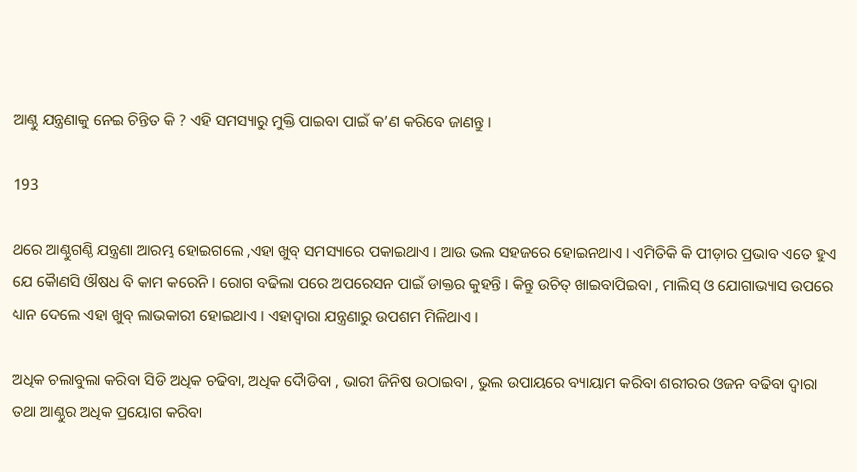ଆଣ୍ଠୁ ଯନ୍ତ୍ରଣାକୁ ନେଇ ଚିନ୍ତିତ କି ? ଏହି ସମସ୍ୟାରୁ ମୁକ୍ତି ପାଇବା ପାଇଁ କ’ଣ କରିବେ ଜାଣନ୍ତୁ ।

193

ଥରେ ଆଣ୍ଠୁଗଣ୍ଠି ଯନ୍ତ୍ରଣା ଆରମ୍ଭ ହୋଇଗଲେ ,ଏହା ଖୁବ୍ ସମସ୍ୟାରେ ପକାଇଥାଏ । ଆଉ ଭଲ ସହଜରେ ହୋଇନଥାଏ । ଏମିତିକି କି ପୀଡ଼ାର ପ୍ରଭାବ ଏତେ ହୁଏ ଯେ କୈାଣସି ଔଷଧ ବି କାମ କରେନି । ରୋଗ ବଢିଲା ପରେ ଅପରେସନ ପାଇଁ ଡାକ୍ତର କୁହନ୍ତି । କିନ୍ତୁ ଉଚିତ୍ ଖାଇବାପିଇବା , ମାଲିସ୍ ଓ ଯୋଗାଭ୍ୟାସ ଉପରେ ଧ୍ୟାନ ଦେଲେ ଏହା ଖୁବ୍ ଲାଭକାରୀ ହୋଇଥାଏ । ଏହାଦ୍ୱାରା ଯନ୍ତ୍ରଣାରୁ ଉପଶମ ମିଳିଥାଏ ।

ଅଧିକ ଚଲାବୁଲା କରିବା ସିଡି ଅଧିକ ଚଢିବା, ଅଧିକ ଦୈାଡିବା , ଭାରୀ ଜିନିଷ ଉଠାଇବା , ଭୁଲ ଉପାୟରେ ବ୍ୟାୟାମ କରିବା ଶରୀରର ଓଜନ ବଢିବା ଦ୍ୱାରା ତଥା ଆଣ୍ଠୁର ଅଧିକ ପ୍ରୟୋଗ କରିବା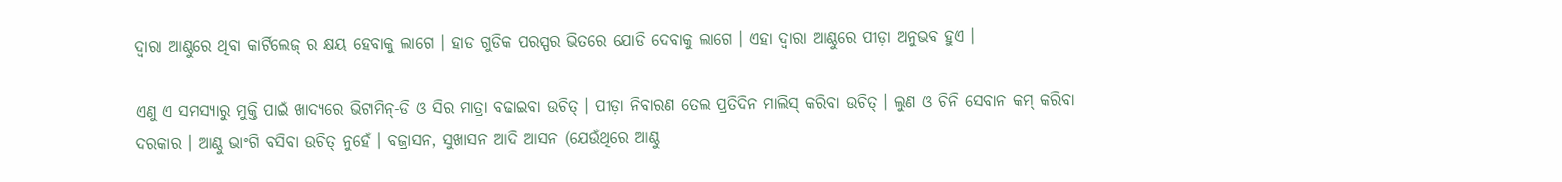ଦ୍ୱାରା ଆଣ୍ଠୁରେ ଥିବା କାର୍ଟିଲେଜ୍ ର କ୍ଷୟ ହେବାକୁ ଲାଗେ । ହାଡ ଗୁଡିକ ପରସ୍ପର ଭିତରେ ଯୋଡି ଦେବାକୁ ଲାଗେ । ଏହା ଦ୍ୱାରା ଆଣ୍ଠୁରେ ପୀଡ଼ା ଅନୁଭବ ହୁଏ ।

ଏଣୁ ଏ ସମସ୍ୟାରୁ ମୁକ୍ତି ପାଇଁ ଖାଦ୍ୟରେ ଭିଟାମିନ୍-ଡି ଓ ସିର ମାତ୍ରା ବଢାଇବା ଉଚିତ୍ । ପୀଡ଼ା ନିବାରଣ ତେଲ ପ୍ରତିଦିନ ମାଲିସ୍ କରିବା ଉଚିତ୍ । ଲୁଣ ଓ ଚିନି ସେବାନ କମ୍ କରିବା ଦରକାର । ଆଣ୍ଠୁ ଭାଂଗି ବସିବା ଉଚିତ୍ ନୁହେଁ । ବଜ୍ରାସନ, ସୁଖାସନ ଆଦି ଆସନ (ଯେଉଁଥିରେ ଆଣ୍ଠୁ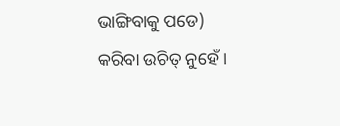ଭାଙ୍ଗିବାକୁ ପଡେ) କରିବା ଉଚିତ୍ ନୁହେଁ ।